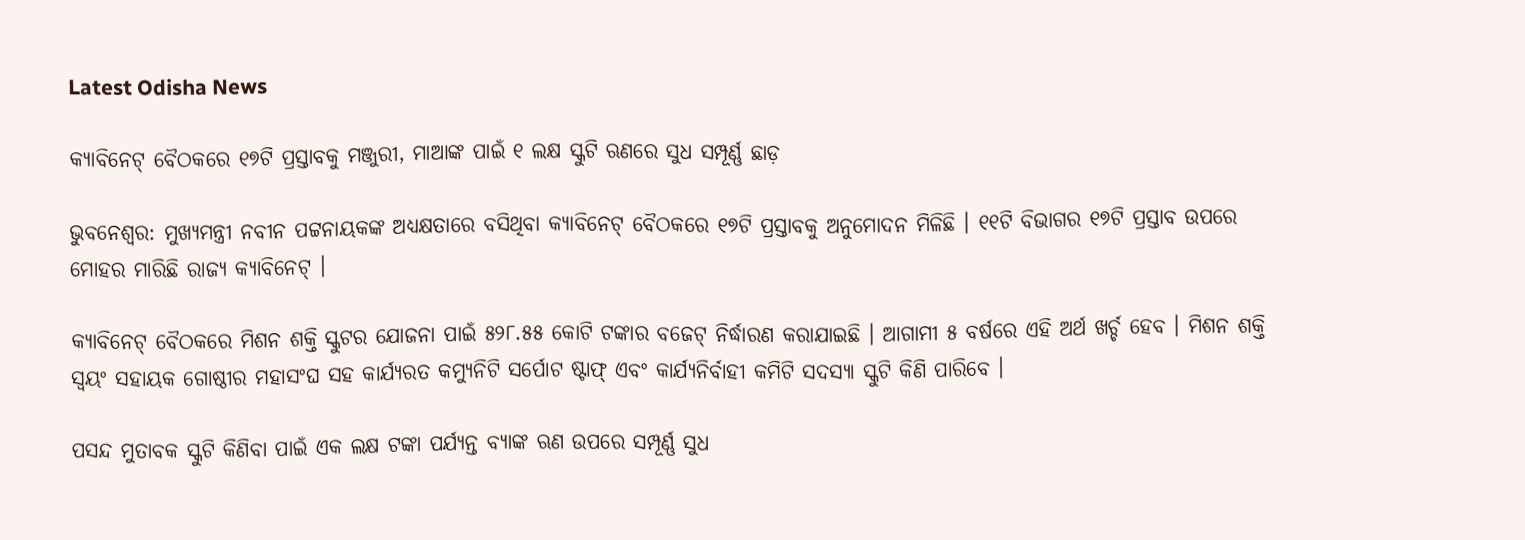Latest Odisha News

କ୍ୟାବିନେଟ୍ ବୈଠକରେ ୧୭ଟି ପ୍ରସ୍ତାବକୁ ମଞ୍ଜୁରୀ, ମାଆଙ୍କ ପାଇଁ ୧ ଲକ୍ଷ ସ୍କୁଟି ଋଣରେ ସୁଧ ସମ୍ପୂର୍ଣ୍ଣ ଛାଡ଼

ଭୁବନେଶ୍ୱର: ମୁଖ୍ୟମନ୍ତ୍ରୀ ନବୀନ ପଟ୍ଟନାୟକଙ୍କ ଅଧ୍ୟକ୍ଷତାରେ ବସିଥିବା କ୍ୟାବିନେଟ୍ ବୈଠକରେ ୧୭ଟି ପ୍ରସ୍ତାବକୁ ଅନୁମୋଦନ ମିଳିଛି । ୧୧ଟି ବିଭାଗର ୧୭ଟି ପ୍ରସ୍ତାବ ଉପରେ ମୋହର ମାରିଛି ରାଜ୍ୟ କ୍ୟାବିନେଟ୍ ।

କ୍ୟାବିନେଟ୍ ବୈଠକରେ ମିଶନ ଶକ୍ତି ସ୍କୁଟର ଯୋଜନା ପାଇଁ ୫୨୮.୫୫ କୋଟି ଟଙ୍କାର ବଜେଟ୍ ନିର୍ଦ୍ଧାରଣ କରାଯାଇଛି । ଆଗାମୀ ୫ ବର୍ଷରେ ଏହି ଅର୍ଥ ଖର୍ଚ୍ଚ ହେବ । ମିଶନ ଶକ୍ତି ସ୍ୱୟଂ ସହାୟକ ଗୋଷ୍ଠୀର ମହାସଂଘ ସହ କାର୍ଯ୍ୟରତ କମ୍ୟୁନିଟି ସର୍ପୋଟ ଷ୍ଟାଫ୍ ଏବଂ କାର୍ଯ୍ୟନିର୍ବାହୀ କମିଟି ସଦସ୍ୟା ସ୍କୁଟି କିଣି ପାରିବେ ।

ପସନ୍ଦ ମୁତାବକ ସ୍କୁଟି କିଣିବା ପାଇଁ ଏକ ଲକ୍ଷ ଟଙ୍କା ପର୍ଯ୍ୟନ୍ତ ବ୍ୟାଙ୍କ ଋଣ ଉପରେ ସମ୍ପୂର୍ଣ୍ଣ ସୁଧ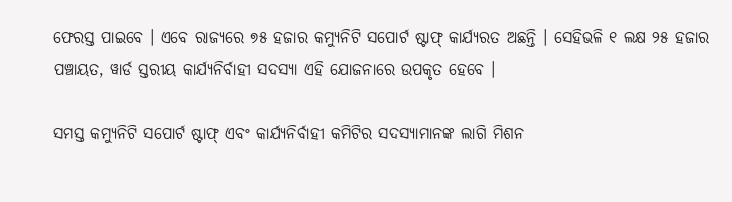ଫେରସ୍ତ ପାଇବେ । ଏବେ ରାଜ୍ୟରେ ୭୫ ହଜାର କମ୍ୟୁନିଟି ସପୋର୍ଟ ଷ୍ଟାଫ୍ କାର୍ଯ୍ୟରତ ଅଛନ୍ତି । ସେହିଭଳି ୧ ଲକ୍ଷ ୨୫ ହଜାର ପଞ୍ଚାୟତ, ୱାର୍ଡ ସ୍ତରୀୟ କାର୍ଯ୍ୟନିର୍ବାହୀ ସଦସ୍ୟା ଏହି ଯୋଜନାରେ ଉପକୃତ ହେବେ ।

ସମସ୍ତ କମ୍ୟୁନିଟି ସପୋର୍ଟ ଷ୍ଟାଫ୍ ଏବଂ କାର୍ଯ୍ୟନିର୍ବାହୀ କମିଟିର ସଦସ୍ୟାମାନଙ୍କ ଲାଗି ମିଶନ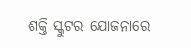ଶକ୍ତି ସ୍କୁଟର ଯୋଜନାରେ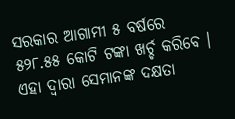ସରକାର ଆଗାମୀ ୫ ବର୍ଷରେ ୫୨୮.୫୫ କୋଟି ଟଙ୍କା ଖର୍ଚ୍ଚ କରିବେ । ଏହା ଦ୍ୱାରା ସେମାନଙ୍କ ଦକ୍ଷତା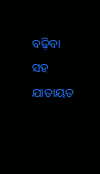ବଢ଼ିବା ସହ ଯାତାୟତ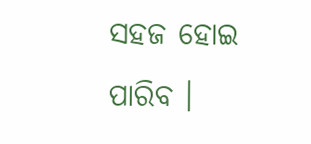ସହଜ ହୋଇ ପାରିବ ।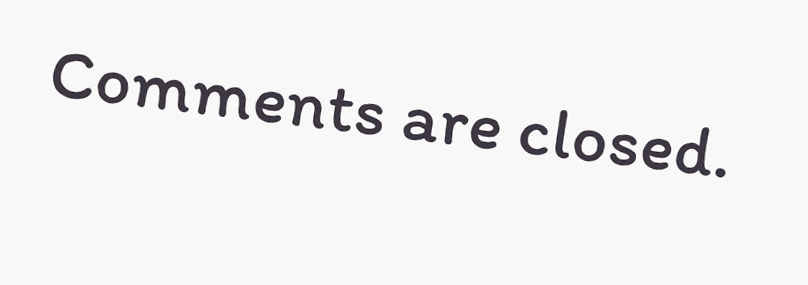Comments are closed.